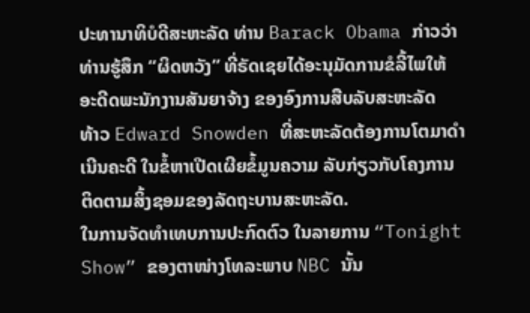ປະທານາທິບໍດີສະຫະລັດ ທ່ານ Barack Obama ກ່າວວ່າ
ທ່ານຮູ້ສຶກ “ຜິດຫວັງ” ທີ່ຣັດເຊຍໄດ້ອະນຸມັດການຂໍລີ້ໄພໃຫ້
ອະດີດພະນັກງານສັນຍາຈ້າງ ຂອງອົງການສືບລັບສະຫະລັດ
ທ້າວ Edward Snowden ທີ່ສະຫະລັດຕ້ອງການໂຕມາດຳ
ເນີນຄະດີ ໃນຂໍ້ຫາເປີດເຜີຍຂໍ້ມູນຄວາມ ລັບກ່ຽວກັບໂຄງການ
ຕິດຕາມສິ້ງຊອມຂອງລັດຖະບານສະຫະລັດ.
ໃນການຈັດທໍາເທບການປະກົດຕົວ ໃນລາຍການ “Tonight
Show” ຂອງຕາໜ່າງໂທລະພາບ NBC ນັ້ນ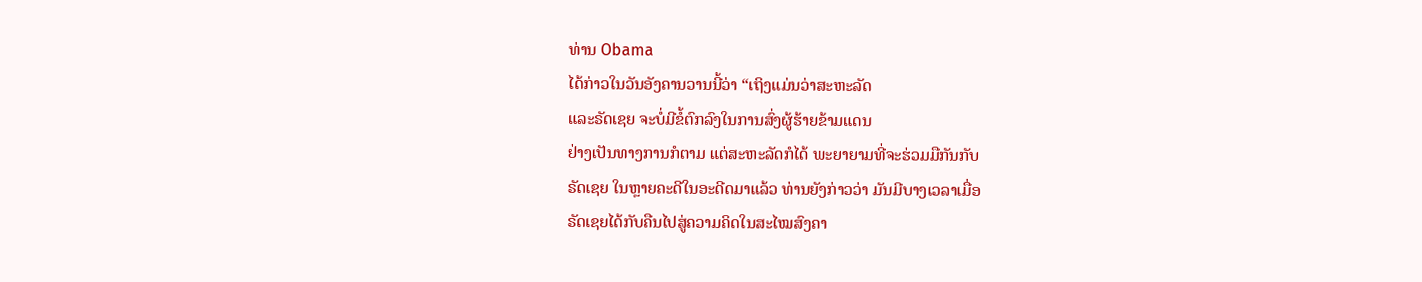ທ່ານ Obama
ໄດ້ກ່າວໃນວັນອັງຄານວານນີ້ວ່າ “ເຖິງແມ່ນວ່າສະຫະລັດ
ແລະຣັດເຊຍ ຈະບໍ່ມີຂໍ້ຕົກລົງໃນການສົ່ງຜູ້ຮ້າຍຂ້າມແດນ
ຢ່າງເປັນທາງການກໍຕາມ ແຕ່ສະຫະລັດກໍໄດ້ ພະຍາຍາມທີ່ຈະຮ່ວມມືກັນກັບ
ຣັດເຊຍ ໃນຫຼາຍຄະດີໃນອະດີດມາແລ້ວ ທ່ານຍັງກ່າວວ່າ ມັນມີບາງເວລາເມື່ອ
ຣັດເຊຍໄດ້ກັບຄືນໄປສູ່ຄວາມຄິດໃນສະໄໝສົງຄາ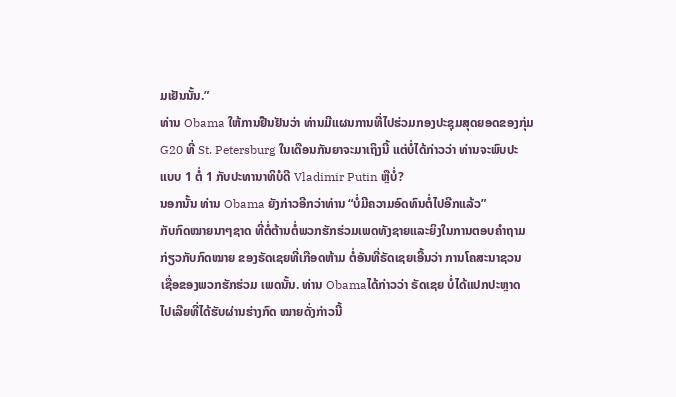ມເຢັນນັ້ນ.”
ທ່ານ Obama ໃຫ້ການຢືນຢັນວ່າ ທ່ານມີແຜນການທີ່ໄປຮ່ວມກອງປະຊຸມສຸດຍອດຂອງກຸ່ມ
G20 ທີ່ St. Petersburg ໃນເດືອນກັນຍາຈະມາເຖິງນີ້ ແຕ່ບໍ່ໄດ້ກ່າວວ່າ ທ່ານຈະພົບປະ
ແບບ 1 ຕໍ່ 1 ກັບປະທານາທິບໍດີ Vladimir Putin ຫຼືບໍ່?
ນອກນັ້ນ ທ່ານ Obama ຍັງກ່າວອີກວ່າທ່ານ “ບໍ່ມີຄວາມອົດທົນຕໍ່ໄປອີກແລ້ວ”
ກັບກົດໝາຍນາໆຊາດ ທີ່ຕໍ່ຕ້ານຕໍ່ພວກຮັກຮ່ວມເພດທັງຊາຍແລະຍິງໃນການຕອບຄໍາຖາມ
ກ່ຽວກັບກົດໝາຍ ຂອງຣັດເຊຍທີ່ເກືອດຫ້າມ ຕໍ່ອັນທີ່ຣັດເຊຍເອີ້ນວ່າ ການໂຄສະນາຊວນ
ເຊື່ອຂອງພວກຮັກຮ່ວມ ເພດນັ້ນ. ທ່ານ Obamaໄດ້ກ່າວວ່າ ຣັດເຊຍ ບໍ່ໄດ້ແປກປະຫຼາດ
ໄປເລີຍທີ່ໄດ້ຮັບຜ່ານຮ່າງກົດ ໝາຍດັ່ງກ່າວນີ້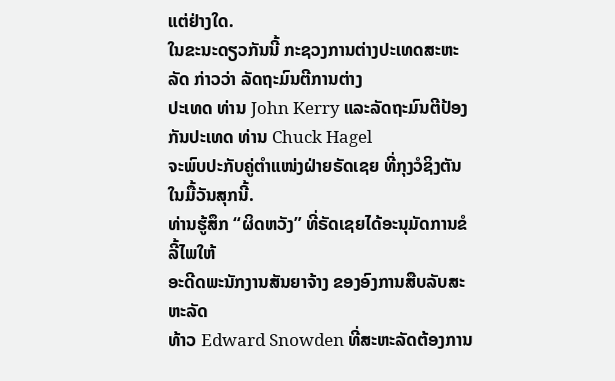ແຕ່ຢ່າງໃດ.
ໃນຂະນະດຽວກັນນີ້ ກະຊວງການຕ່າງປະເທດສະຫະລັດ ກ່າວວ່າ ລັດຖະມົນຕີການຕ່າງ
ປະເທດ ທ່ານ John Kerry ແລະລັດຖະມົນຕີປ້ອງກັນປະເທດ ທ່ານ Chuck Hagel
ຈະພົບປະກັບຄູ່ຕຳແໜ່ງຝ່າຍຣັດເຊຍ ທີ່ກຸງວໍຊິງຕັນ ໃນມື້ວັນສຸກນີ້.
ທ່ານຮູ້ສຶກ “ຜິດຫວັງ” ທີ່ຣັດເຊຍໄດ້ອະນຸມັດການຂໍລີ້ໄພໃຫ້
ອະດີດພະນັກງານສັນຍາຈ້າງ ຂອງອົງການສືບລັບສະຫະລັດ
ທ້າວ Edward Snowden ທີ່ສະຫະລັດຕ້ອງການ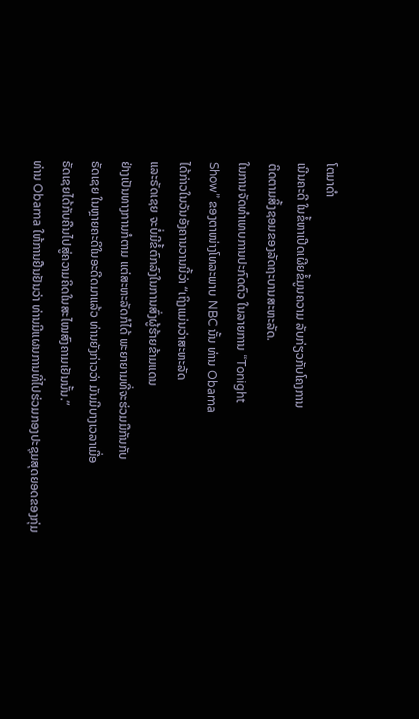ໂຕມາດຳ
ເນີນຄະດີ ໃນຂໍ້ຫາເປີດເຜີຍຂໍ້ມູນຄວາມ ລັບກ່ຽວກັບໂຄງການ
ຕິດຕາມສິ້ງຊອມຂອງລັດຖະບານສະຫະລັດ.
ໃນການຈັດທໍາເທບການປະກົດຕົວ ໃນລາຍການ “Tonight
Show” ຂອງຕາໜ່າງໂທລະພາບ NBC ນັ້ນ ທ່ານ Obama
ໄດ້ກ່າວໃນວັນອັງຄານວານນີ້ວ່າ “ເຖິງແມ່ນວ່າສະຫະລັດ
ແລະຣັດເຊຍ ຈະບໍ່ມີຂໍ້ຕົກລົງໃນການສົ່ງຜູ້ຮ້າຍຂ້າມແດນ
ຢ່າງເປັນທາງການກໍຕາມ ແຕ່ສະຫະລັດກໍໄດ້ ພະຍາຍາມທີ່ຈະຮ່ວມມືກັນກັບ
ຣັດເຊຍ ໃນຫຼາຍຄະດີໃນອະດີດມາແລ້ວ ທ່ານຍັງກ່າວວ່າ ມັນມີບາງເວລາເມື່ອ
ຣັດເຊຍໄດ້ກັບຄືນໄປສູ່ຄວາມຄິດໃນສະໄໝສົງຄາມເຢັນນັ້ນ.”
ທ່ານ Obama ໃຫ້ການຢືນຢັນວ່າ ທ່ານມີແຜນການທີ່ໄປຮ່ວມກອງປະຊຸມສຸດຍອດຂອງກຸ່ມ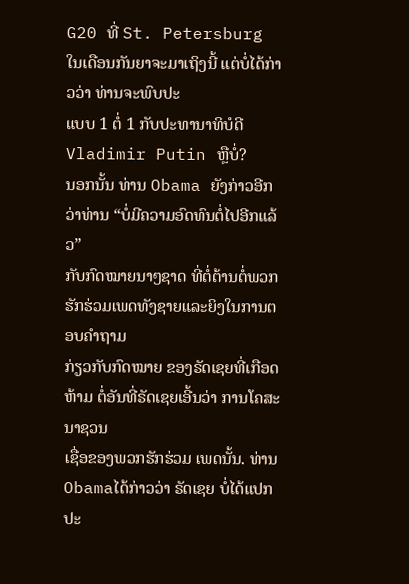G20 ທີ່ St. Petersburg ໃນເດືອນກັນຍາຈະມາເຖິງນີ້ ແຕ່ບໍ່ໄດ້ກ່າວວ່າ ທ່ານຈະພົບປະ
ແບບ 1 ຕໍ່ 1 ກັບປະທານາທິບໍດີ Vladimir Putin ຫຼືບໍ່?
ນອກນັ້ນ ທ່ານ Obama ຍັງກ່າວອີກວ່າທ່ານ “ບໍ່ມີຄວາມອົດທົນຕໍ່ໄປອີກແລ້ວ”
ກັບກົດໝາຍນາໆຊາດ ທີ່ຕໍ່ຕ້ານຕໍ່ພວກຮັກຮ່ວມເພດທັງຊາຍແລະຍິງໃນການຕອບຄໍາຖາມ
ກ່ຽວກັບກົດໝາຍ ຂອງຣັດເຊຍທີ່ເກືອດຫ້າມ ຕໍ່ອັນທີ່ຣັດເຊຍເອີ້ນວ່າ ການໂຄສະນາຊວນ
ເຊື່ອຂອງພວກຮັກຮ່ວມ ເພດນັ້ນ. ທ່ານ Obamaໄດ້ກ່າວວ່າ ຣັດເຊຍ ບໍ່ໄດ້ແປກປະ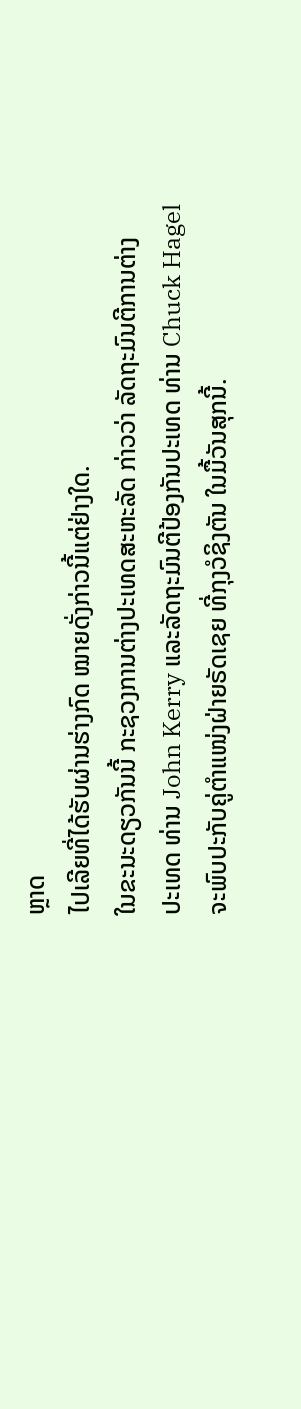ຫຼາດ
ໄປເລີຍທີ່ໄດ້ຮັບຜ່ານຮ່າງກົດ ໝາຍດັ່ງກ່າວນີ້ແຕ່ຢ່າງໃດ.
ໃນຂະນະດຽວກັນນີ້ ກະຊວງການຕ່າງປະເທດສະຫະລັດ ກ່າວວ່າ ລັດຖະມົນຕີການຕ່າງ
ປະເທດ ທ່ານ John Kerry ແລະລັດຖະມົນຕີປ້ອງກັນປະເທດ ທ່ານ Chuck Hagel
ຈະພົບປະກັບຄູ່ຕຳແໜ່ງຝ່າຍຣັດເຊຍ ທີ່ກຸງວໍຊິງຕັນ ໃນມື້ວັນສຸກນີ້.